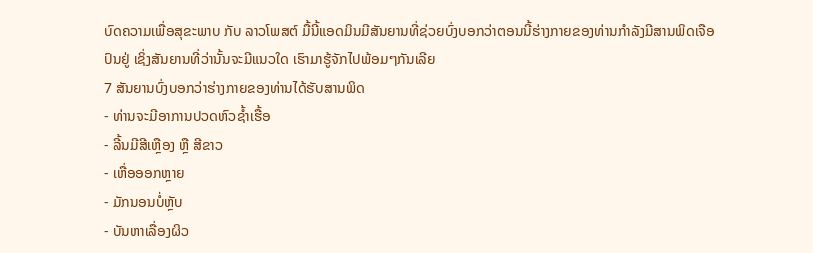ບົດຄວາມເພື່ອສຸຂະພາບ ກັບ ລາວໂພສຕ໌ ມື້ນີ້ແອດມິນມີສັນຍານທີ່ຊ່ວຍບົ່ງບອກວ່າຕອນນີ້ຮ່າງກາຍຂອງທ່ານກຳລັງມີສານພິດເຈືອປົນຢູ່ ເຊິ່ງສັນຍານທີ່ວ່ານັ້ນຈະມີແນວໃດ ເຮົາມາຮູ້ຈັກໄປພ້ອມໆກັນເລີຍ
7 ສັນຍານບົ່ງບອກວ່າຮ່າງກາຍຂອງທ່ານໄດ້ຮັບສານພິດ
- ທ່ານຈະມີອາການປວດຫົວຊ້ຳເຮື້ອ
- ລີ້ນມີສີເຫຼືອງ ຫຼື ສີຂາວ
- ເຫື່ອອອກຫຼາຍ
- ມັກນອນບໍ່ຫຼັບ
- ບັນຫາເລື່ອງຜິວ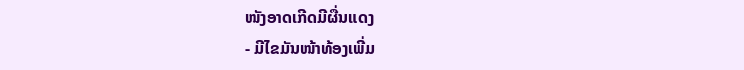ໜັງອາດເກີດມີຜື່ນແດງ
- ມີໄຂມັນໜ້າທ້ອງເພີ່ມ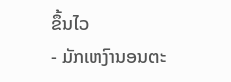ຂຶ້ນໄວ
- ມັກເຫງົານອນຕະ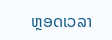ຫຼອດເວລາ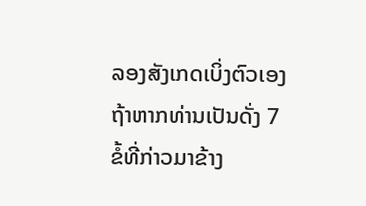ລອງສັງເກດເບິ່ງຕົວເອງຖ້າຫາກທ່ານເປັນດັ່ງ 7 ຂໍ້ທີ່ກ່າວມາຂ້າງ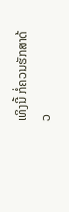ເທິງນີ້ ກໍ່ຄວນຮັກສາດ້ວ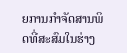ຍການກຳຈັດສານພິດທີ່ສະສົມໃນຮ່າງ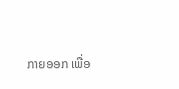ກາຍອອກ ເພື່ອ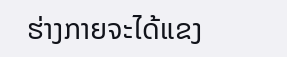ຮ່າງກາຍຈະໄດ້ແຂງ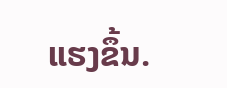ແຮງຂຶ້ນ.